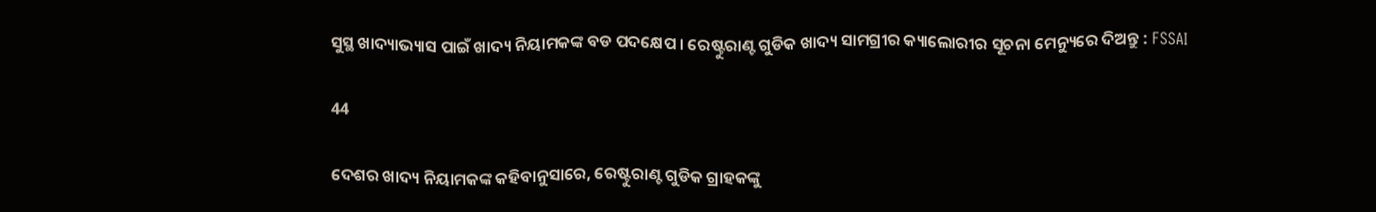ସୁସ୍ଥ ଖାଦ୍ୟାଭ୍ୟାସ ପାଇଁ ଖାଦ୍ୟ ନିୟାମକଙ୍କ ବଡ ପଦକ୍ଷେପ । ରେଷ୍ଟୁରାଣ୍ଟ ଗୁଡିକ ଖାଦ୍ୟ ସାମଗ୍ରୀର କ୍ୟାଲୋରୀର ସୂଚନା ମେନ୍ୟୁରେ ଦିଅନ୍ତୁ : FSSAI

44

ଦେଶର ଖାଦ୍ୟ ନିୟାମକଙ୍କ କହିବାନୁସାରେ, ରେଷ୍ଟୁରାଣ୍ଟ ଗୁଡିକ ଗ୍ରାହକଙ୍କୁ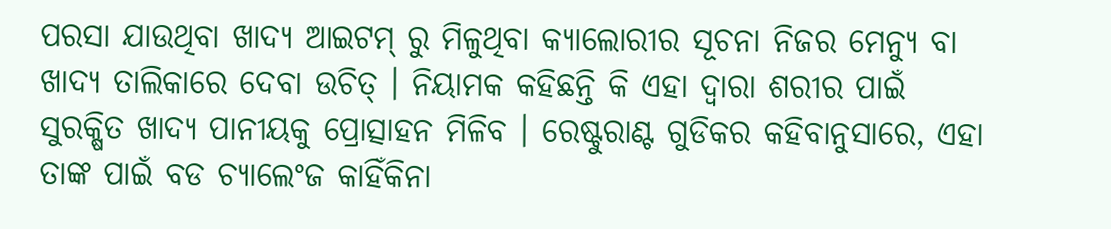ପରସା ଯାଉଥିବା ଖାଦ୍ୟ ଆଇଟମ୍ ରୁ ମିଳୁଥିବା କ୍ୟାଲୋରୀର ସୂଚନା ନିଜର ମେନ୍ୟୁ ବା ଖାଦ୍ୟ ତାଲିକାରେ ଦେବା ଉଚିତ୍ । ନିୟାମକ କହିଛନ୍ତି କି ଏହା ଦ୍ୱାରା ଶରୀର ପାଇଁ ସୁରକ୍ଷିତ ଖାଦ୍ୟ ପାନୀୟକୁ ପ୍ରୋତ୍ସାହନ ମିଳିବ । ରେଷ୍ଟୁରାଣ୍ଟ ଗୁଡିକର କହିବାନୁସାରେ, ଏହା ତାଙ୍କ ପାଇଁ ବଡ ଚ୍ୟାଲେଂଜ କାହିଁକିନା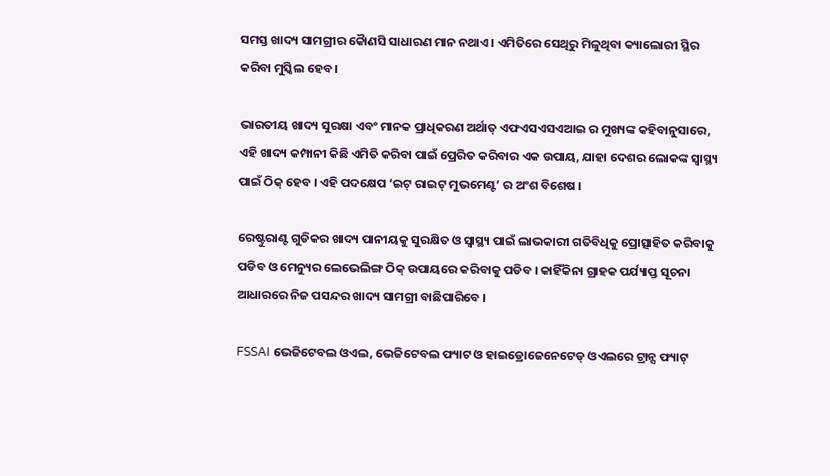ସମସ୍ତ ଖାଦ୍ୟ ସାମଗ୍ରୀର କୈାଣସି ସାଧାରଣ ମାନ ନଥାଏ । ଏମିତିରେ ସେଥିରୁ ମିଳୁଥିବା କ୍ୟାଲୋରୀ ସ୍ଥିର କରିବା ମୁସ୍କିଲ ହେବ ।

ଭାରତୀୟ ଖାଦ୍ୟ ସୁରକ୍ଷା ଏବଂ ମାନକ ପ୍ରାଧିକରଣ ଅର୍ଥାତ୍ ଏଫଏସଏସଏଆଇ ର ମୁଖ୍ୟଙ୍କ କହିବାନୁସାରେ, ଏହି ଖାଦ୍ୟ କମ୍ପାନୀ କିଛି ଏମିତି କରିବା ପାଇଁ ପ୍ରେରିତ କରିବାର ଏକ ଉପାୟ, ଯାହା ଦେଶର ଲୋକଙ୍କ ସ୍ୱାସ୍ଥ୍ୟ ପାଇଁ ଠିକ୍ ହେବ । ଏହି ପଦକ୍ଷେପ ‘ଇଟ୍ ରାଇଟ୍ ମୁଭମେଣ୍ଟ’ ର ଅଂଶ ବିଶେଷ ।

ରେଷ୍ଟୁରାଣ୍ଟ ଗୁଡିକର ଖାଦ୍ୟ ପାନୀୟକୁ ସୁରକ୍ଷିତ ଓ ସ୍ୱାସ୍ଥ୍ୟ ପାଇଁ ଲାଭକାରୀ ଗତିବିଧିକୁ ପ୍ରୋତ୍ସାହିତ କରିବାକୁ ପଡିବ ଓ ମେନ୍ୟୁର ଲେଭେଲିଙ୍ଗ ଠିକ୍ ଉପାୟରେ କରିବାକୁ ପଡିବ । କାହିଁକିନା ଗ୍ରାହକ ପର୍ଯ୍ୟାପ୍ତ ସୂଚନା ଆଧାରରେ ନିଜ ପସନ୍ଦର ଖାଦ୍ୟ ସାମଗ୍ରୀ ବାଛିପାରିବେ ।

FSSAI ଭେଜିଟେବଲ ଓଏଲ, ଭେଜିଟେବଲ ଫ୍ୟାଟ ଓ ହାଇଡ୍ରୋଜେନେଟେଡ୍ ଓଏଲରେ ଟ୍ରାନ୍ସ ଫ୍ୟାଟ୍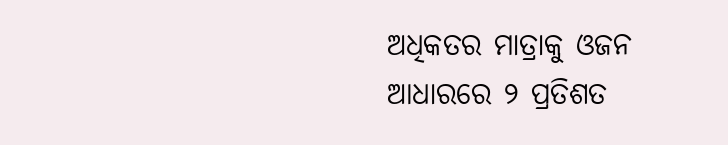ଅଧିକତର ମାତ୍ରାକୁ ଓଜନ ଆଧାରରେ ୨ ପ୍ରତିଶତ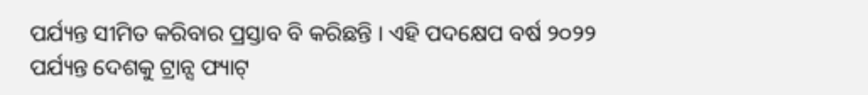ପର୍ଯ୍ୟନ୍ତ ସୀମିତ କରିବାର ପ୍ରସ୍ତାବ ବି କରିଛନ୍ତି । ଏହି ପଦକ୍ଷେପ ବର୍ଷ ୨୦୨୨ ପର୍ଯ୍ୟନ୍ତ ଦେଶକୁ ଟ୍ରାନ୍ସ ଫ୍ୟାଟ୍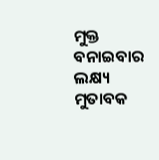ମୁକ୍ତ ବନାଇବାର ଲକ୍ଷ୍ୟ ମୁତାବକ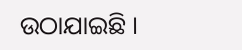ଉଠାଯାଇଛି ।